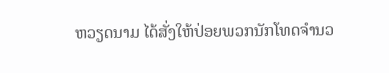ຫວຽດນາມ ໄດ້ສັ່ງໃຫ້ປ່ອຍພວກນັກໂທດຈໍານວ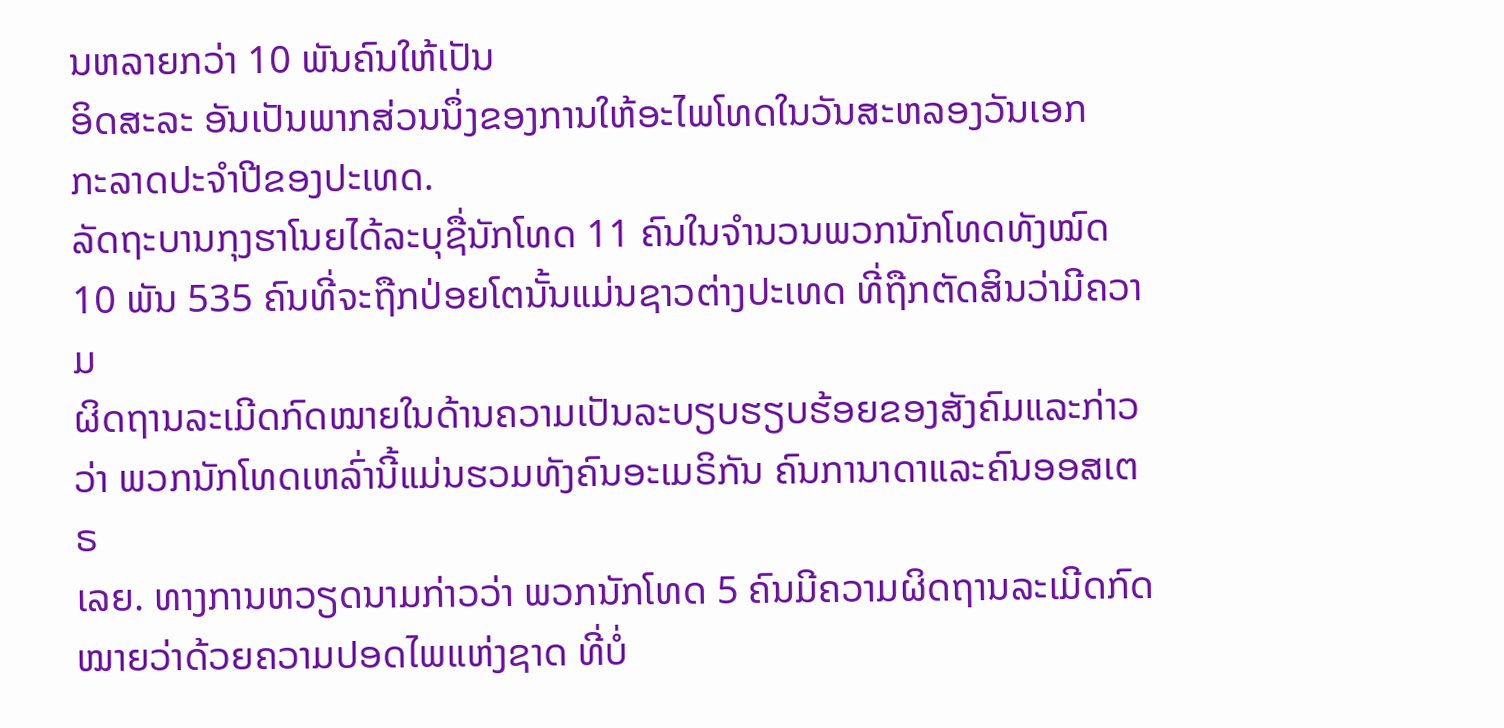ນຫລາຍກວ່າ 10 ພັນຄົນໃຫ້ເປັນ
ອິດສະລະ ອັນເປັນພາກສ່ວນນຶ່ງຂອງການໃຫ້ອະໄພໂທດໃນວັນສະຫລອງວັນເອກ
ກະລາດປະຈໍາປີຂອງປະເທດ.
ລັດຖະບານກຸງຮາໂນຍໄດ້ລະບຸຊື່ນັກໂທດ 11 ຄົນໃນຈໍານວນພວກນັກໂທດທັງໝົດ
10 ພັນ 535 ຄົນທີ່ຈະຖືກປ່ອຍໂຕນັ້ນແມ່ນຊາວຕ່າງປະເທດ ທີ່ຖືກຕັດສິນວ່າມີຄວາມ
ຜິດຖານລະເມີດກົດໝາຍໃນດ້ານຄວາມເປັນລະບຽບຮຽບຮ້ອຍຂອງສັງຄົມແລະກ່າວ
ວ່າ ພວກນັກໂທດເຫລົ່ານີ້ແມ່ນຮວມທັງຄົນອະເມຣິກັນ ຄົນການາດາແລະຄົນອອສເຕຣ
ເລຍ. ທາງການຫວຽດນາມກ່າວວ່າ ພວກນັກໂທດ 5 ຄົນມີຄວາມຜິດຖານລະເມີດກົດ
ໝາຍວ່າດ້ວຍຄວາມປອດໄພແຫ່ງຊາດ ທີ່ບໍ່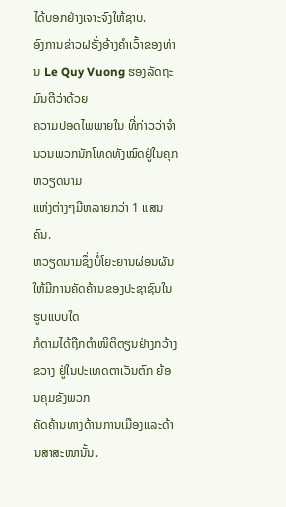ໄດ້ບອກຢ່າງເຈາະຈົງໃຫ້ຊາບ.
ອົງການຂ່າວຝຣັ່ງອ້າງຄໍາເວົ້າຂອງທ່ານ Le Quy Vuong ຮອງລັດຖະມົນຕີວ່າດ້ວຍ
ຄວາມປອດໄພພາຍໃນ ທີ່ກ່າວວ່າຈໍານວນພວກນັກໂທດທັງໝົດຢູ່ໃນຄຸກຫວຽດນາມ
ແຫ່ງຕ່າງໆມີຫລາຍກວ່າ 1 ແສນຄົນ.
ຫວຽດນາມຊຶ່ງບໍ່ໂຍະຍານຜ່ອນຜັນໃຫ້ມີການຄັດຄ້ານຂອງປະຊາຊົນໃນຮູບແບບໃດ
ກໍຕາມໄດ້ຖືກຕໍາໜິຕິຕຽນຢ່າງກວ້າງຂວາງ ຢູ່ໃນປະເທດຕາເວັນຕົກ ຍ້ອນຄຸມຂັງພວກ
ຄັດຄ້ານທາງດ້ານການເມືອງແລະດ້ານສາສະໜານັ້ນ.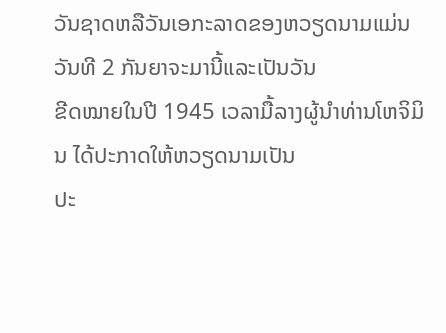ວັນຊາດຫລືວັນເອກະລາດຂອງຫວຽດນາມແມ່ນວັນທີ 2 ກັນຍາຈະມານີ້ແລະເປັນວັນ
ຂີດໝາຍໃນປີ 1945 ເວລາມື້ລາງຜູ້ນໍາທ່ານໂຫຈິມິນ ໄດ້ປະກາດໃຫ້ຫວຽດນາມເປັນ
ປະ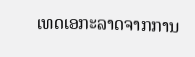ເທດເອກະລາດຈາກການ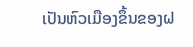ເປັນຫົວເມືອງຂຶ້ນຂອງຝ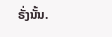ຣັ່ງນັ້ນ.